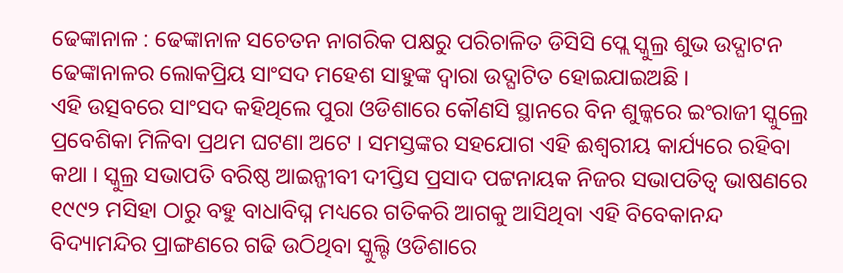ଢେଙ୍କାନାଳ : ଢେଙ୍କାନାଳ ସଚେତନ ନାଗରିକ ପକ୍ଷରୁ ପରିଚାଳିତ ଡିସିସି ପ୍ଲେ ସ୍କୁଲ୍ର ଶୁଭ ଉଦ୍ଘାଟନ ଢେଙ୍କାନାଳର ଲୋକପ୍ରିୟ ସାଂସଦ ମହେଶ ସାହୁଙ୍କ ଦ୍ୱାରା ଉଦ୍ଘାଟିତ ହୋଇଯାଇଅଛି ।
ଏହି ଉତ୍ସବରେ ସାଂସଦ କହିଥିଲେ ପୁରା ଓଡିଶାରେ କୌଣସି ସ୍ଥାନରେ ବିନ ଶୁଳ୍କରେ ଇଂରାଜୀ ସ୍କୁଲ୍ରେ ପ୍ରବେଶିକା ମିଳିବା ପ୍ରଥମ ଘଟଣା ଅଟେ । ସମସ୍ତଙ୍କର ସହଯୋଗ ଏହି ଈଶ୍ୱରୀୟ କାର୍ଯ୍ୟରେ ରହିବା କଥା । ସ୍କୁଲ୍ର ସଭାପତି ବରିଷ୍ଠ ଆଇନ୍ଜୀବୀ ଦୀପ୍ତିସ ପ୍ରସାଦ ପଟ୍ଟନାୟକ ନିଜର ସଭାପତିତ୍ୱ ଭାଷଣରେ ୧୯୯୨ ମସିହା ଠାରୁ ବହୁ ବାଧାବିଘ୍ନ ମଧ୍ୟରେ ଗତିକରି ଆଗକୁ ଆସିଥିବା ଏହି ବିବେକାନନ୍ଦ ବିଦ୍ୟାମନ୍ଦିର ପ୍ରାଙ୍ଗଣରେ ଗଢି ଉଠିଥିବା ସ୍କୁଲ୍ଟି ଓଡିଶାରେ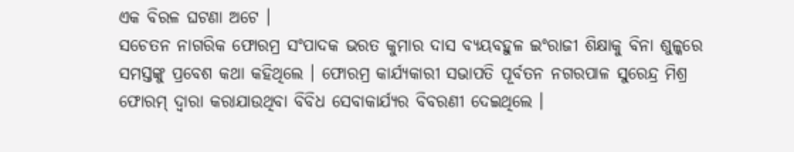ଏକ ବିରଳ ଘଟଣା ଅଟେ ।
ସଚେତନ ନାଗରିକ ଫୋରମ୍ର ସଂପାଦକ ଭରତ କୁମାର ଦାସ ବ୍ୟୟବହୁଳ ଇଂରାଜୀ ଶିକ୍ଷାକୁ ବିନା ଶୁଳ୍କରେ ସମସ୍ତଙ୍କୁ ପ୍ରବେଶ କଥା କହିଥିଲେ । ଫୋରମ୍ର କାର୍ଯ୍ୟକାରୀ ସଭାପତି ପୂର୍ବତନ ନଗରପାଳ ସୁରେନ୍ଦ୍ର ମିଶ୍ର ଫୋରମ୍ ଦ୍ୱାରା କରାଯାଉଥିବା ବିବିଧ ସେବାକାର୍ଯ୍ୟର ବିବରଣୀ ଦେଇଥିଲେ ।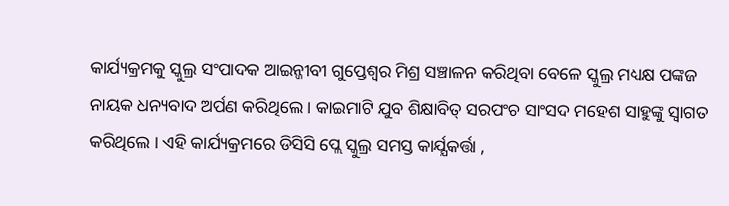କାର୍ଯ୍ୟକ୍ରମକୁ ସ୍କୁଲ୍ର ସଂପାଦକ ଆଇନ୍ଜୀବୀ ଗୁପ୍ତେଶ୍ୱର ମିଶ୍ର ସଞ୍ଚାଳନ କରିଥିବା ବେଳେ ସ୍କୁଲ୍ର ମଧ୍ୟକ୍ଷ ପଙ୍କଜ ନାୟକ ଧନ୍ୟବାଦ ଅର୍ପଣ କରିଥିଲେ । କାଇମାଟି ଯୁବ ଶିକ୍ଷାବିତ୍ ସରପଂଚ ସାଂସଦ ମହେଶ ସାହୁଙ୍କୁ ସ୍ୱାଗତ କରିଥିଲେ । ଏହି କାର୍ଯ୍ୟକ୍ରମରେ ଡିସିସି ପ୍ଲେ ସ୍କୁଲ୍ର ସମସ୍ତ କାର୍ଯ୍ଯକର୍ତ୍ତା ,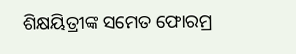ଶିକ୍ଷୟିତ୍ରୀଙ୍କ ସମେତ ଫୋରମ୍ର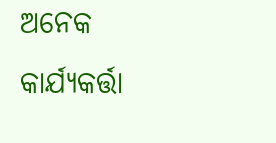ଅନେକ କାର୍ଯ୍ଯକର୍ତ୍ତା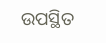ଉପସ୍ଥିତ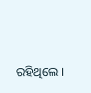ରହିଥିଲେ ।